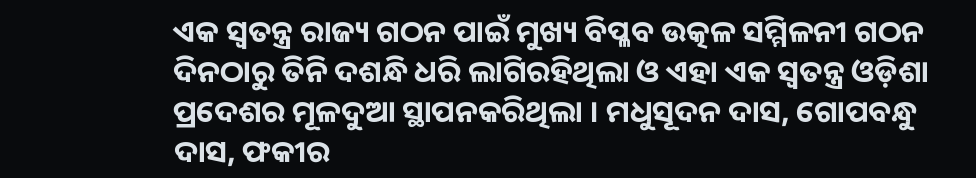ଏକ ସ୍ୱତନ୍ତ୍ର ରାଜ୍ୟ ଗଠନ ପାଇଁ ମୁଖ୍ୟ ବିପ୍ଳବ ଉତ୍କଳ ସମ୍ମିଳନୀ ଗଠନ ଦିନଠାରୁ ତିନି ଦଶନ୍ଧି ଧରି ଲାଗିରହିଥିଲା ଓ ଏହା ଏକ ସ୍ୱତନ୍ତ୍ର ଓଡ଼ିଶା ପ୍ରଦେଶର ମୂଳଦୁଆ ସ୍ଥାପନକରିଥିଲା । ମଧୁସୂଦନ ଦାସ, ଗୋପବନ୍ଧୁ ଦାସ, ଫକୀର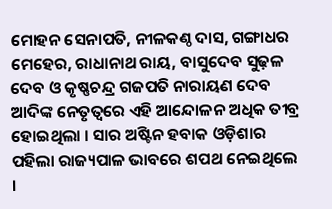ମୋହନ ସେନାପତି, ନୀଳକଣ୍ଠ ଦାସ, ଗଙ୍ଗାଧର ମେହେର, ରାଧାନାଥ ରାୟ, ବାସୁଦେବ ସୁଢ଼ଳ ଦେବ ଓ କୃଷ୍ଣଚନ୍ଦ୍ର ଗଜପତି ନାରାୟଣ ଦେବ ଆଦିଙ୍କ ନେତୃତ୍ୱରେ ଏହି ଆନ୍ଦୋଳନ ଅଧିକ ତୀବ୍ର ହୋଇଥିଲା । ସାର ଅଷ୍ଟିନ ହବାକ ଓଡ଼ିଶାର ପହିଲା ରାଜ୍ୟପାଳ ଭାବରେ ଶପଥ ନେଇଥିଲେ ।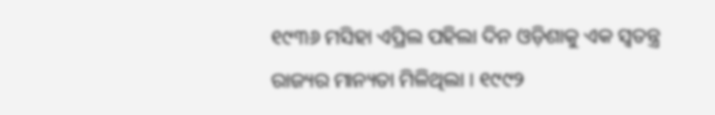୧୯୩୬ ମସିହା ଏପ୍ରିଲ ପହିଲା ଦିନ ଓଡ଼ିଶାକୁ ଏକ ସ୍ୱତନ୍ତ୍ର ରାଜ୍ୟର ମାନ୍ୟତା ମିଳିଥିଲା । ୧୯୯୨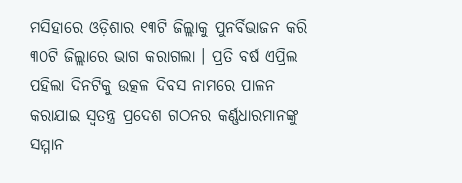ମସିହାରେ ଓଡ଼ିଶାର ୧୩ଟି ଜିଲ୍ଲାକୁ ପୁନର୍ବିଭାଜନ କରି ୩୦ଟି ଜିଲ୍ଲାରେ ଭାଗ କରାଗଲା । ପ୍ରତି ବର୍ଷ ଏପ୍ରିଲ ପହିଲା ଦିନଟିକୁ ଉତ୍କଳ ଦିବସ ନାମରେ ପାଳନ କରାଯାଇ ସ୍ୱତନ୍ତ୍ର ପ୍ରଦେଶ ଗଠନର କର୍ଣ୍ଣଧାରମାନଙ୍କୁ ସମ୍ମାନ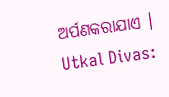ଅର୍ପଣକରାଯାଏ ।
Utkal Divas: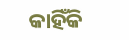କାହିଁକି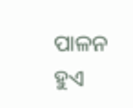ପାଳନ ହୁଏ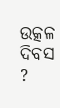ଉତ୍କଳ ଦିବସ ?